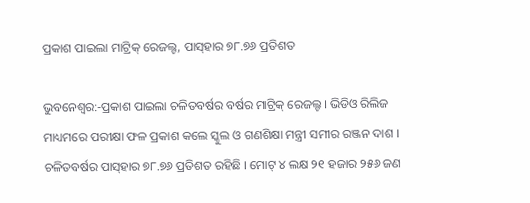ପ୍ରକାଶ ପାଇଲା ମାଟ୍ରିକ୍ ରେଜଲ୍ଟ, ପାସ୍‌ହାର ୭୮.୭୬ ପ୍ରତିଶତ

ଭୁବନେଶ୍ୱର:-ପ୍ରକାଶ ପାଇଲା ଚଳିତବର୍ଷର ବର୍ଷର ମାଟ୍ରିକ୍ ରେଜଲ୍ଟ । ଭିଡିଓ ରିଲିଜ ମାଧ୍ୟମରେ ପରୀକ୍ଷା ଫଳ ପ୍ରକାଶ କଲେ ସ୍କୁଲ ଓ ଗଣଶିକ୍ଷା ମନ୍ତ୍ରୀ ସମୀର ରଞ୍ଜନ ଦାଶ । ଚଳିତବର୍ଷର ପାସ୍‌ହାର ୭୮.୭୬ ପ୍ରତିଶତ ରହିଛି । ମୋଟ୍ ୪ ଲକ୍ଷ ୨୧ ହଜାର ୨୫୬ ଜଣ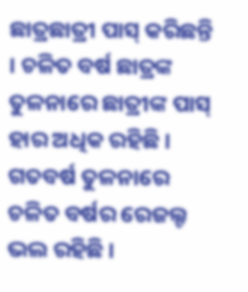ଛାତ୍ରଛାତ୍ରୀ ପାସ୍ କରିଛନ୍ତି । ଚଳିତ ବର୍ଷ ଛାତ୍ରଙ୍କ ତୁଳନାରେ ଛାତ୍ରୀଙ୍କ ପାସ୍ ହାର ଅଧିକ ରହିଛି । ଗତବର୍ଷ ତୁଳନାରେ ଚଳିତ ବର୍ଷର ରେଜଲ୍ଟ ଭଲ ରହିଛି ।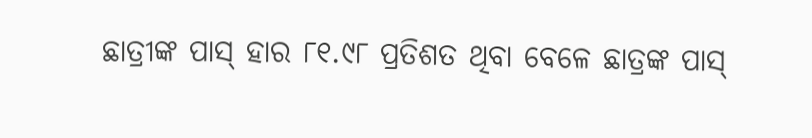ଛାତ୍ରୀଙ୍କ ପାସ୍ ହାର ୮୧.୯୮ ପ୍ରତିଶତ ଥିବା ବେଳେ ଛାତ୍ରଙ୍କ ପାସ୍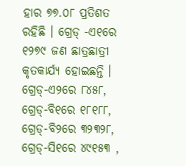ହାର ୭୭.୦୮ ପ୍ରତିଶତ ରହିଛି । ଗ୍ରେଡ୍ -ଏ୧ରେ ୧୨୭୯ ଜଣ ଛାତ୍ରଛାତ୍ରୀ କୃତକାର୍ଯ୍ୟ ହୋଇଛନ୍ତି । ଗ୍ରେଡ୍-ଏ୨ରେ ୮୪୫୮, ଗ୍ରେଡ୍-ବି୧ରେ ୧୮୧୮୮, ଗ୍ରେଡ୍-ବି୨ରେ ୩୨୩୨୮, ଗ୍ରେଡ୍-ସି୧ରେ ୪୯୧୫୩ ,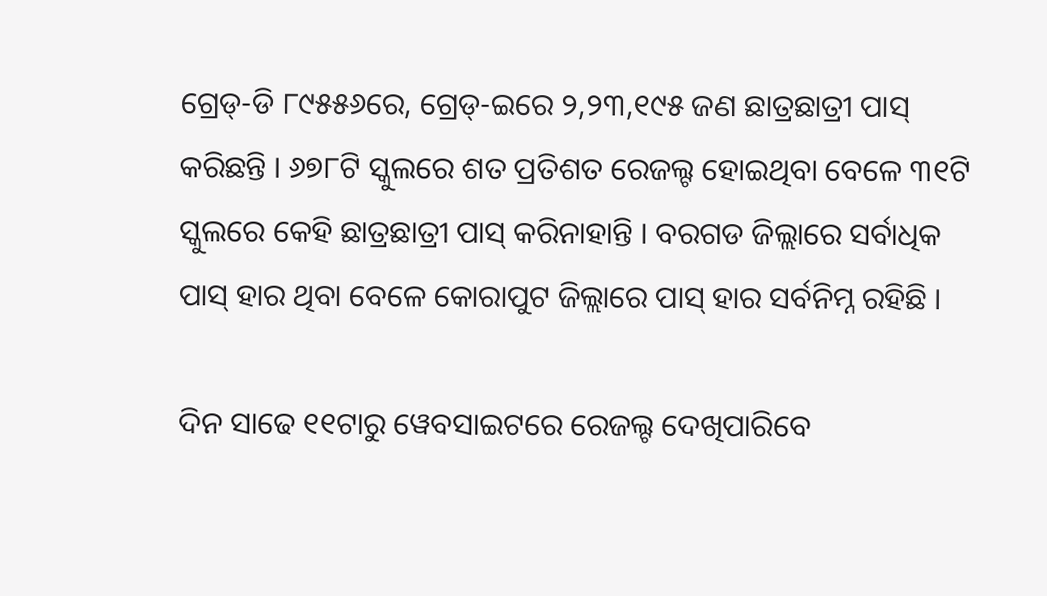ଗ୍ରେଡ୍-ଡି ୮୯୫୫୬ରେ, ଗ୍ରେଡ୍-ଇରେ ୨,୨୩,୧୯୫ ଜଣ ଛାତ୍ରଛାତ୍ରୀ ପାସ୍ କରିଛନ୍ତି । ୬୭୮ଟି ସ୍କୁଲରେ ଶତ ପ୍ରତିଶତ ରେଜଲ୍ଟ ହୋଇଥିବା ବେଳେ ୩୧ଟି ସ୍କୁଲରେ କେହି ଛାତ୍ରଛାତ୍ରୀ ପାସ୍ କରିନାହାନ୍ତି । ବରଗଡ ଜିଲ୍ଲାରେ ସର୍ବାଧିକ ପାସ୍ ହାର ଥିବା ବେଳେ କୋରାପୁଟ ଜିଲ୍ଲାରେ ପାସ୍ ହାର ସର୍ବନିମ୍ନ ରହିଛି ।

ଦିନ ସାଢେ ୧୧ଟାରୁ ୱେବସାଇଟରେ ରେଜଲ୍ଟ ଦେଖିପାରିବେ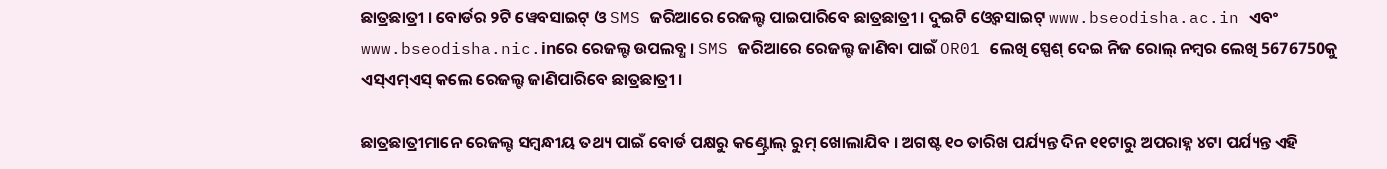ଛାତ୍ରଛାତ୍ରୀ । ବୋର୍ଡର ୨ଟି ୱେବସାଇଟ୍ ଓ SMS ଜରିଆରେ ରେଜଲ୍ଟ ପାଇପାରିବେ ଛାତ୍ରଛାତ୍ରୀ । ଦୁଇଟି ଓ୍ବେବସାଇଟ୍ www.bseodisha.ac.in ଏବଂ www.bseodisha.nic.inରେ ରେଜଲ୍ଟ ଉପଲବ୍ଧ । SMS ଜରିଆରେ ରେଜଲ୍ଟ ଜାଣିବା ପାଇଁ OR01 ଲେଖି ସ୍ପେଶ୍ ଦେଇ ନିଜ ରୋଲ୍ ନମ୍ଵର ଲେଖି 5676750କୁ ଏସ୍ଏମ୍ଏସ୍ କଲେ ରେଜଲ୍ଟ ଜାଣିପାରିବେ ଛାତ୍ରଛାତ୍ରୀ ।

ଛାତ୍ରଛାତ୍ରୀମାନେ ରେଜଲ୍ଟ ସମ୍ବନ୍ଧୀୟ ତଥ୍ୟ ପାଇଁ ବୋର୍ଡ ପକ୍ଷରୁ କଣ୍ଟ୍ରୋଲ୍ ରୁମ୍ ଖୋଲାଯିବ । ଅଗଷ୍ଟ ୧୦ ତାରିଖ ପର୍ଯ୍ୟନ୍ତ ଦିନ ୧୧ଟାରୁ ଅପରାହ୍ନ ୪ଟା ପର୍ଯ୍ୟନ୍ତ ଏହି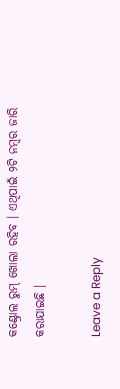କଣ୍ଟ୍ରୋଲ ରୁମ୍ ଖୋଲା ରହିବ । ଏଥିପାଇଁ ୨ଟି ନମ୍ବର ଜାରି କରାଯାଇଛି ।

Leave a Reply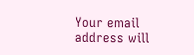Your email address will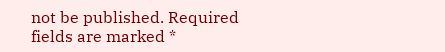not be published. Required fields are marked *